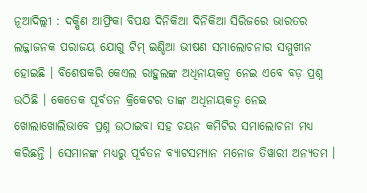ନୂଆଦିଲ୍ଲୀ : ଦକ୍ଷିଣ ଆଫ୍ରିକା ବିପକ୍ଷ ଦିନିକିଆ ଦିନିକିଆ ସିରିଜରେ ଭାରତର ଲଜ୍ଜାଜନକ ପରାଜୟ ଯୋଗୁ ଟିମ୍ ଇଣ୍ଡିଆ ଭୀଷଣ ସମାଲୋଚନାର ସମ୍ମୁଖୀନ ହୋଇଛି । ବିଶେଷକରି କେଏଲ ରାହୁଲଙ୍କ ଅଧିନାୟକତ୍ୱ ନେଇ ଏବେ ବଡ଼ ପ୍ରଶ୍ନ ଉଠିଛି । କେତେକ ପୂର୍ବତନ କ୍ରିକେଟର ତାଙ୍କ ଅଧିନାୟକତ୍ୱ ନେଇ ଖୋଲାଖୋଲିଭାବେ ପ୍ରଶ୍ନ ଉଠାଇବା ସହ ଚୟନ କମିଟିର ସମାଲୋଚନା ମଧ୍ୟ କରିଛନ୍ତି । ସେମାନଙ୍କ ମଧ୍ୟରୁ ପୂର୍ବତନ ବ୍ୟାଟସମ୍ୟାନ ମନୋଜ ତିୱାରୀ ଅନ୍ୟତମ ।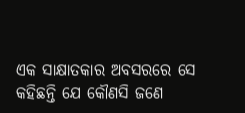ଏକ ସାକ୍ଷାତକାର ଅବସରରେ ସେ କହିଛନ୍ତି ଯେ କୌଣସି ଜଣେ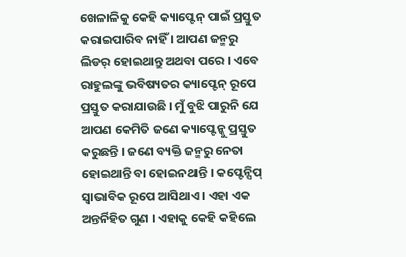ଖେଳାଳିକୁ କେହି କ୍ୟାପ୍ଟେନ୍ ପାଇଁ ପ୍ରସ୍ତୁତ କରାଇପାରିବ ନାହିଁ । ଆପଣ ଜନ୍ମରୁ ଲିଡର୍ ହୋଇଥାନ୍ତୁ ଅଥବା ପରେ । ଏବେ ରାହୁଲଙ୍କୁ ଭବିଷ୍ୟତର କ୍ୟାପ୍ଟେନ୍ ରୂପେ ପ୍ରସ୍ତୁତ କରାଯାଉଛି । ମୁଁ ବୁଝି ପାରୁନି ଯେ ଆପଣ କେମିତି ଜଣେ କ୍ୟାପ୍ଟେନ୍କୁ ପ୍ରସ୍ତୁତ କରୁଛନ୍ତି । ଜଣେ ବ୍ୟକ୍ତି ଜନ୍ମରୁ ନେତା ହୋଇଥାନ୍ତି ବା ହୋଇନଥାନ୍ତି । କପ୍ଟେନ୍ସିପ୍ ସ୍ୱାଭାବିକ ରୂପେ ଆସିଥାଏ । ଏହା ଏକ ଅନ୍ତର୍ନିହିତ ଗୁଣ । ଏହାକୁ କେହି କହିଲେ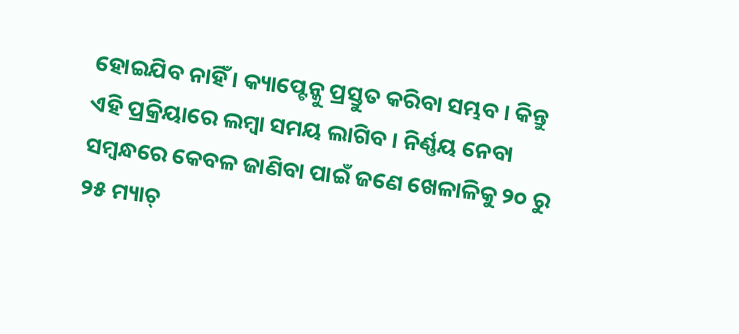ହୋଇଯିବ ନାହିଁ । କ୍ୟାପ୍ଟେନ୍କୁ ପ୍ରସ୍ତୁତ କରିବା ସମ୍ଭବ । କିନ୍ତୁ ଏହି ପ୍ରକ୍ରିୟାରେ ଲମ୍ବା ସମୟ ଲାଗିବ । ନିର୍ଣ୍ଣୟ ନେବା ସମ୍ବନ୍ଧରେ କେବଳ ଜାଣିବା ପାଇଁ ଜଣେ ଖେଳାଳିକୁ ୨୦ ରୁ ୨୫ ମ୍ୟାଚ୍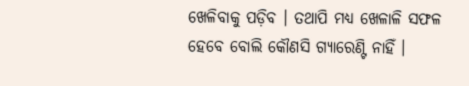ଖେଳିବାକୁ ପଡ଼ିବ । ତଥାପି ମଧ୍ୟ ଖେଳାଳି ସଫଳ ହେବେ ବୋଲି କୌଣସି ଗ୍ୟାରେଣ୍ଟି ନାହିଁ ।